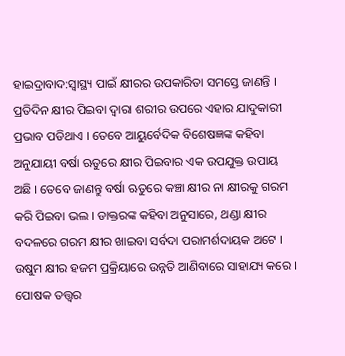ହାଇଦ୍ରାବାଦ:ସ୍ୱାସ୍ଥ୍ୟ ପାଇଁ କ୍ଷୀରର ଉପକାରିତା ସମସ୍ତେ ଜାଣନ୍ତି । ପ୍ରତିଦିନ କ୍ଷୀର ପିଇବା ଦ୍ବାରା ଶରୀର ଉପରେ ଏହାର ଯାଦୁକାରୀ ପ୍ରଭାବ ପଡିଥାଏ । ତେବେ ଆୟୁର୍ବେଦିକ ବିଶେଷଜ୍ଞଙ୍କ କହିବା ଅନୁଯାୟୀ ବର୍ଷା ଋତୁରେ କ୍ଷୀର ପିଇବାର ଏକ ଉପଯୁକ୍ତ ଉପାୟ ଅଛି । ତେବେ ଜାଣନ୍ତୁ ବର୍ଷା ଋତୁରେ କଞ୍ଚା କ୍ଷୀର ନା କ୍ଷୀରକୁ ଗରମ କରି ପିଇବା ଭଲ । ଡାକ୍ତରଙ୍କ କହିବା ଅନୁସାରେ, ଥଣ୍ଡା କ୍ଷୀର ବଦଳରେ ଗରମ କ୍ଷୀର ଖାଇବା ସର୍ବଦା ପରାମର୍ଶଦାୟକ ଅଟେ । ଉଷୁମ କ୍ଷୀର ହଜମ ପ୍ରକ୍ରିୟାରେ ଉନ୍ନତି ଆଣିବାରେ ସାହାଯ୍ୟ କରେ । ପୋଷକ ତତ୍ତ୍ୱର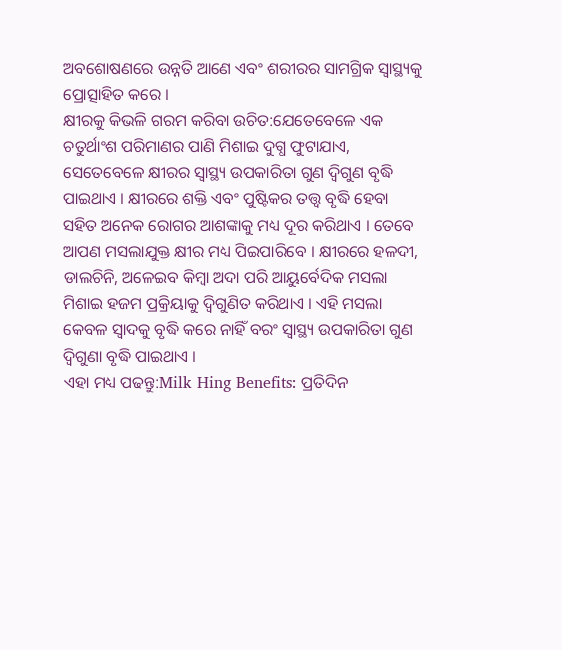ଅବଶୋଷଣରେ ଉନ୍ନତି ଆଣେ ଏବଂ ଶରୀରର ସାମଗ୍ରିକ ସ୍ୱାସ୍ଥ୍ୟକୁ ପ୍ରୋତ୍ସାହିତ କରେ ।
କ୍ଷୀରକୁ କିଭଳି ଗରମ କରିବା ଉଚିତ:ଯେତେବେଳେ ଏକ ଚତୁର୍ଥାଂଶ ପରିମାଣର ପାଣି ମିଶାଇ ଦୁଗ୍ଧ ଫୁଟାଯାଏ, ସେତେବେଳେ କ୍ଷୀରର ସ୍ବାସ୍ଥ୍ୟ ଉପକାରିତା ଗୁଣ ଦ୍ବିଗୁଣ ବୃଦ୍ଧି ପାଇଥାଏ । କ୍ଷୀରରେ ଶକ୍ତି ଏବଂ ପୁଷ୍ଟିକର ତତ୍ତ୍ବ ବୃଦ୍ଧି ହେବା ସହିତ ଅନେକ ରୋଗର ଆଶଙ୍କାକୁ ମଧ୍ୟ ଦୂର କରିଥାଏ । ତେବେ ଆପଣ ମସଲାଯୁକ୍ତ କ୍ଷୀର ମଧ୍ୟ ପିଇପାରିବେ । କ୍ଷୀରରେ ହଳଦୀ, ଡାଲଚିନି, ଅଳେଇବ କିମ୍ବା ଅଦା ପରି ଆୟୁର୍ବେଦିକ ମସଲା ମିଶାଇ ହଜମ ପ୍ରକ୍ରିୟାକୁ ଦ୍ବିଗୁଣିତ କରିଥାଏ । ଏହି ମସଲା କେବଳ ସ୍ୱାଦକୁ ବୃଦ୍ଧି କରେ ନାହିଁ ବରଂ ସ୍ବାସ୍ଥ୍ୟ ଉପକାରିତା ଗୁଣ ଦ୍ବିଗୁଣା ବୃଦ୍ଧି ପାଇଥାଏ ।
ଏହା ମଧ୍ୟ ପଢନ୍ତୁ:Milk Hing Benefits: ପ୍ରତିଦିନ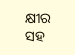କ୍ଷୀର ସହ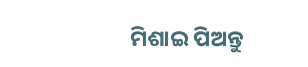ମିଶାଇ ପିଅନ୍ତୁ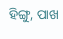ହିଙ୍ଗୁ, ପାଖ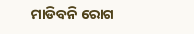ମାଡିବନି ରୋଗ